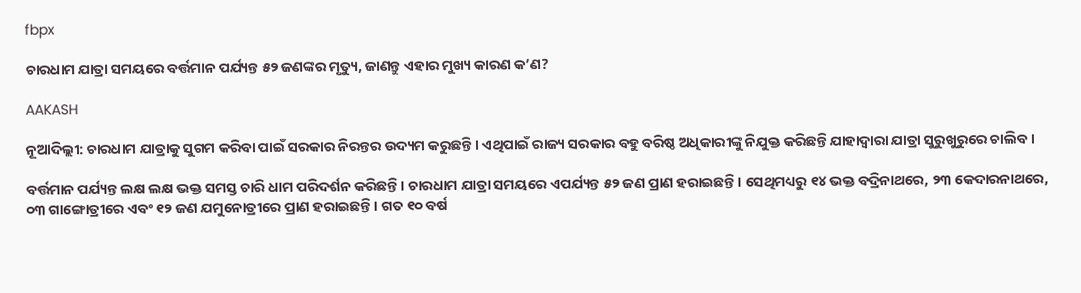fbpx

ଚାରଧାମ ଯାତ୍ରା ସମୟରେ ବର୍ତ୍ତମାନ ପର୍ଯ୍ୟନ୍ତ ୫୨ ଜଣଙ୍କର ମୃତ୍ୟୁ, ଜାଣନ୍ତୁ ଏହାର ମୁଖ୍ୟ କାରଣ କ’ଣ?

AAKASH

ନୂଆଦିଲ୍ଲୀ: ଚାରଧାମ ଯାତ୍ରାକୁ ସୁଗମ କରିବା ପାଇଁ ସରକାର ନିରନ୍ତର ଉଦ୍ୟମ କରୁଛନ୍ତି । ଏଥିପାଇଁ ରାଜ୍ୟ ସରକାର ବହୁ ବରିଷ୍ଠ ଅଧିକାରୀଙ୍କୁ ନିଯୁକ୍ତ କରିଛନ୍ତି ଯାହାଦ୍ୱାରା ଯାତ୍ରା ସୁରୁଖୁରୁରେ ଚାଲିବ ।

ବର୍ତ୍ତମାନ ପର୍ଯ୍ୟନ୍ତ ଲକ୍ଷ ଲକ୍ଷ ଭକ୍ତ ସମସ୍ତ ଚାରି ଧାମ ପରିଦର୍ଶନ କରିଛନ୍ତି । ଚାରଧାମ ଯାତ୍ରା ସମୟରେ ଏପର୍ଯ୍ୟନ୍ତ ୫୨ ଜଣ ପ୍ରାଣ ହରାଇଛନ୍ତି । ସେଥିମଧ୍ୟରୁ ୧୪ ଭକ୍ତ ବଦ୍ରିନାଥରେ, ୨୩ କେଦାରନାଥରେ, ୦୩ ଗାଙ୍ଗୋତ୍ରୀରେ ଏବଂ ୧୨ ଜଣ ଯମୁନୋତ୍ରୀରେ ପ୍ରାଣ ହରାଇଛନ୍ତି । ଗତ ୧୦ ବର୍ଷ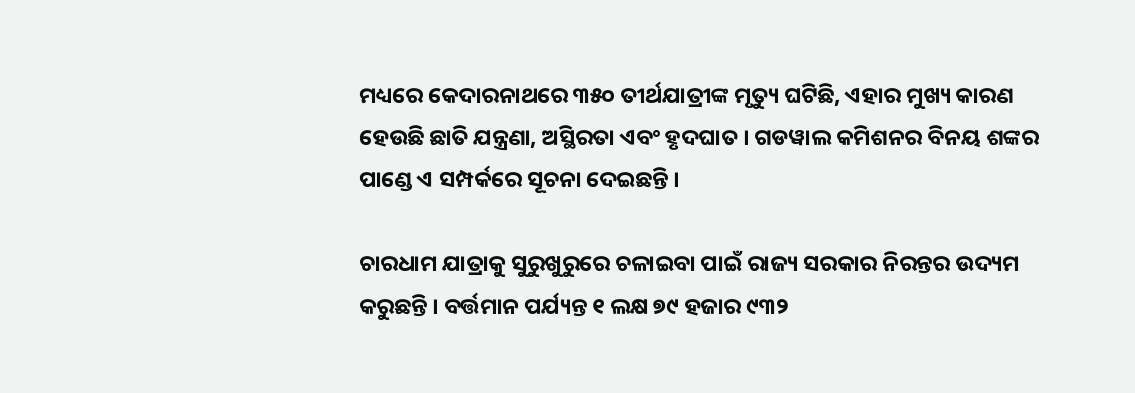ମଧ୍ୟରେ କେଦାରନାଥରେ ୩୫୦ ତୀର୍ଥଯାତ୍ରୀଙ୍କ ମୃତ୍ୟୁ ଘଟିଛି, ଏହାର ମୁଖ୍ୟ କାରଣ ହେଉଛି ଛାତି ଯନ୍ତ୍ରଣା, ଅସ୍ଥିରତା ଏବଂ ହୃଦଘାତ । ଗଡୱାଲ କମିଶନର ବିନୟ ଶଙ୍କର ପାଣ୍ଡେ ଏ ସମ୍ପର୍କରେ ସୂଚନା ଦେଇଛନ୍ତି ।

ଚାରଧାମ ଯାତ୍ରାକୁ ସୁରୁଖୁରୁରେ ଚଳାଇବା ପାଇଁ ରାଜ୍ୟ ସରକାର ନିରନ୍ତର ଉଦ୍ୟମ କରୁଛନ୍ତି । ବର୍ତ୍ତମାନ ପର୍ଯ୍ୟନ୍ତ ୧ ଲକ୍ଷ ୭୯ ହଜାର ୯୩୨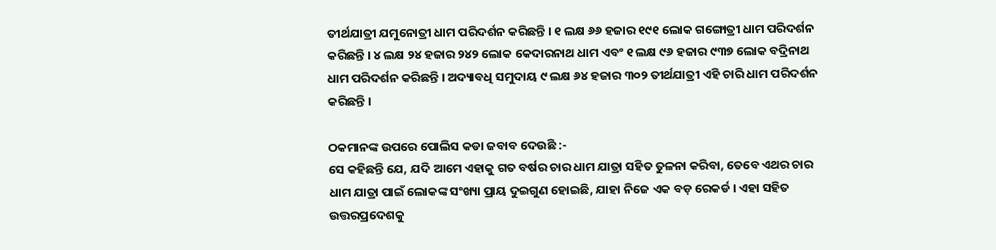ତୀର୍ଥଯାତ୍ରୀ ଯମୁନୋତ୍ରୀ ଧାମ ପରିଦର୍ଶନ କରିଛନ୍ତି । ୧ ଲକ୍ଷ ୬୬ ହଜାର ୧୯୧ ଲୋକ ଗଙ୍ଗୋତ୍ରୀ ଧାମ ପରିଦର୍ଶନ କରିଛନ୍ତି । ୪ ଲକ୍ଷ ୨୪ ହଜାର ୨୪୨ ଲୋକ କେଦାରନାଥ ଧାମ ଏବଂ ୧ ଲକ୍ଷ ୯୬ ହଜାର ୯୩୭ ଲୋକ ବଦ୍ରିନାଥ ଧାମ ପରିଦର୍ଶନ କରିଛନ୍ତି । ଅଦ୍ୟାବଧି ସମୁଦାୟ ୯ ଲକ୍ଷ ୬୪ ହଜାର ୩୦୨ ତୀର୍ଥଯାତ୍ରୀ ଏହି ଚାରି ଧାମ ପରିଦର୍ଶନ କରିଛନ୍ତି ।

ଠକମାନଙ୍କ ଉପରେ ପୋଲିସ କଡା ଜବାବ ଦେଉଛି :-
ସେ କହିଛନ୍ତି ଯେ, ଯଦି ଆମେ ଏହାକୁ ଗତ ବର୍ଷର ଚାର ଧାମ ଯାତ୍ରା ସହିତ ତୁଳନା କରିବା, ତେବେ ଏଥର ଚାର ଧାମ ଯାତ୍ରା ପାଇଁ ଲୋକଙ୍କ ସଂଖ୍ୟା ପ୍ରାୟ ଦୁଇଗୁଣ ହୋଇଛି, ଯାହା ନିଜେ ଏକ ବଡ଼ ରେକର୍ଡ । ଏହା ସହିତ ଉତ୍ତରପ୍ରଦେଶକୁ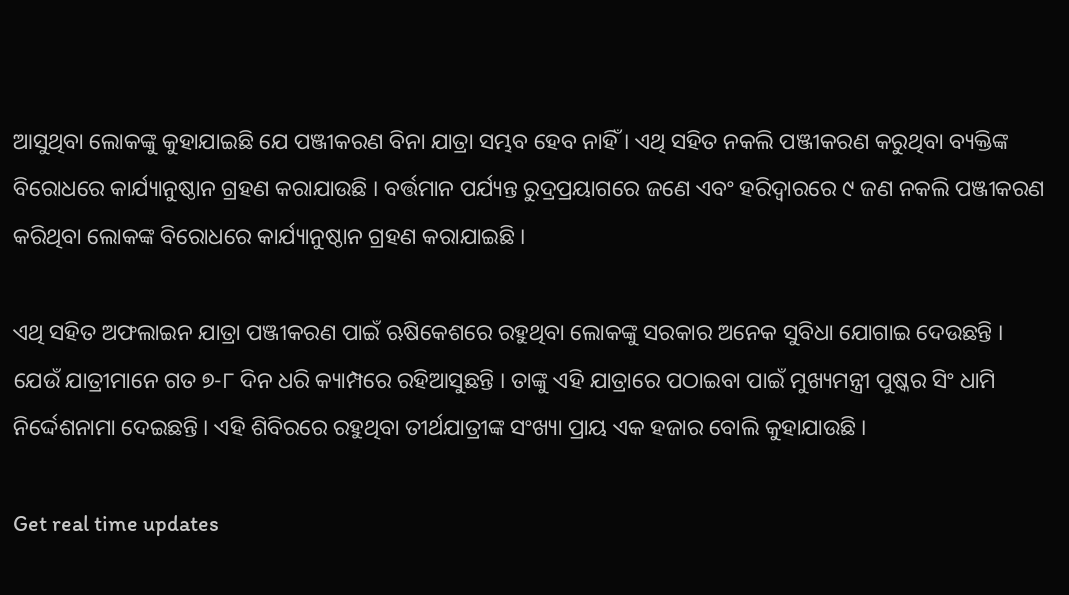ଆସୁଥିବା ଲୋକଙ୍କୁ କୁହାଯାଇଛି ଯେ ପଞ୍ଜୀକରଣ ବିନା ଯାତ୍ରା ସମ୍ଭବ ହେବ ନାହିଁ । ଏଥି ସହିତ ନକଲି ପଞ୍ଜୀକରଣ କରୁଥିବା ବ୍ୟକ୍ତିଙ୍କ ବିରୋଧରେ କାର୍ଯ୍ୟାନୁଷ୍ଠାନ ଗ୍ରହଣ କରାଯାଉଛି । ବର୍ତ୍ତମାନ ପର୍ଯ୍ୟନ୍ତ ରୁଦ୍ରପ୍ରୟାଗରେ ଜଣେ ଏବଂ ହରିଦ୍ୱାରରେ ୯ ଜଣ ନକଲି ପଞ୍ଜୀକରଣ କରିଥିବା ଲୋକଙ୍କ ବିରୋଧରେ କାର୍ଯ୍ୟାନୁଷ୍ଠାନ ଗ୍ରହଣ କରାଯାଇଛି ।

ଏଥି ସହିତ ଅଫଲାଇନ ଯାତ୍ରା ପଞ୍ଜୀକରଣ ପାଇଁ ଋଷିକେଶରେ ରହୁଥିବା ଲୋକଙ୍କୁ ସରକାର ଅନେକ ସୁବିଧା ଯୋଗାଇ ଦେଉଛନ୍ତି । ଯେଉଁ ଯାତ୍ରୀମାନେ ଗତ ୭-୮ ଦିନ ଧରି କ୍ୟାମ୍ପରେ ରହିଆସୁଛନ୍ତି । ତାଙ୍କୁ ଏହି ଯାତ୍ରାରେ ପଠାଇବା ପାଇଁ ମୁଖ୍ୟମନ୍ତ୍ରୀ ପୁଷ୍କର ସିଂ ଧାମି ନିର୍ଦ୍ଦେଶନାମା ଦେଇଛନ୍ତି । ଏହି ଶିବିରରେ ରହୁଥିବା ତୀର୍ଥଯାତ୍ରୀଙ୍କ ସଂଖ୍ୟା ପ୍ରାୟ ଏକ ହଜାର ବୋଲି କୁହାଯାଉଛି ।

Get real time updates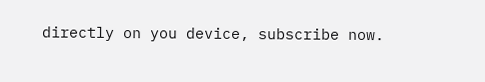directly on you device, subscribe now.